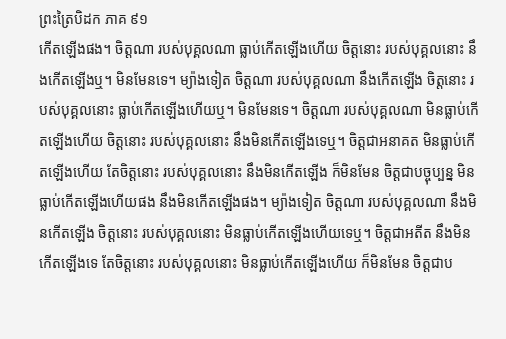ព្រះត្រៃបិដក ភាគ ៩១
កើតឡើងផង។ ចិត្តណា របស់បុគ្គលណា ធ្លាប់កើតឡើងហើយ ចិត្តនោះ របស់បុគ្គលនោះ នឹងកើតឡើងឬ។ មិនមែនទេ។ ម្យ៉ាងទៀត ចិត្តណា របស់បុគ្គលណា នឹងកើតឡើង ចិត្តនោះ របស់បុគ្គលនោះ ធ្លាប់កើតឡើងហើយឬ។ មិនមែនទេ។ ចិត្តណា របស់បុគ្គលណា មិនធ្លាប់កើតឡើងហើយ ចិត្តនោះ របស់បុគ្គលនោះ នឹងមិនកើតឡើងទេឬ។ ចិត្តជាអនាគត មិនធ្លាប់កើតឡើងហើយ តែចិត្តនោះ របស់បុគ្គលនោះ នឹងមិនកើតឡើង ក៏មិនមែន ចិត្តជាបច្ចុប្បន្ន មិនធ្លាប់កើតឡើងហើយផង នឹងមិនកើតឡើងផង។ ម្យ៉ាងទៀត ចិត្តណា របស់បុគ្គលណា នឹងមិនកើតឡើង ចិត្តនោះ របស់បុគ្គលនោះ មិនធ្លាប់កើតឡើងហើយទេឬ។ ចិត្តជាអតីត នឹងមិនកើតឡើងទេ តែចិត្តនោះ របស់បុគ្គលនោះ មិនធ្លាប់កើតឡើងហើយ ក៏មិនមែន ចិត្តជាប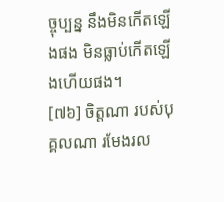ច្ចុប្បន្ន នឹងមិនកើតឡើងផង មិនធ្លាប់កើតឡើងហើយផង។
[៧៦] ចិត្តណា របស់បុគ្គលណា រមែងរល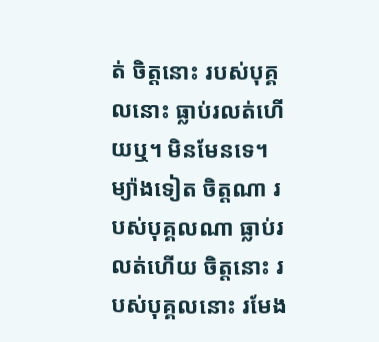ត់ ចិត្តនោះ របស់បុគ្គលនោះ ធ្លាប់រលត់ហើយឬ។ មិនមែនទេ។ ម្យ៉ាងទៀត ចិត្តណា របស់បុគ្គលណា ធ្លាប់រលត់ហើយ ចិត្តនោះ របស់បុគ្គលនោះ រមែង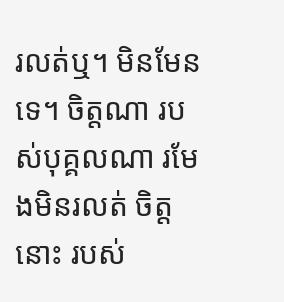រលត់ឬ។ មិនមែនទេ។ ចិត្តណា របស់បុគ្គលណា រមែងមិនរលត់ ចិត្តនោះ របស់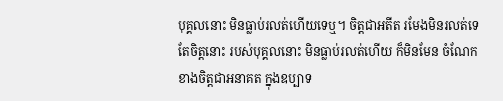បុគ្គលនោះ មិនធ្លាប់រលត់ហើយទេឬ។ ចិត្តជាអតីត រមែងមិនរលត់ទេ តែចិត្តនោះ របស់បុគ្គលនោះ មិនធ្លាប់រលត់ហើយ ក៏មិនមែន ចំណែកខាងចិត្តជាអនាគត ក្នុងឧប្បាទ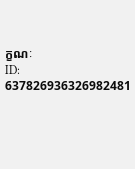ក្ខណៈ
ID: 637826936326982481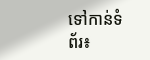ទៅកាន់ទំព័រ៖